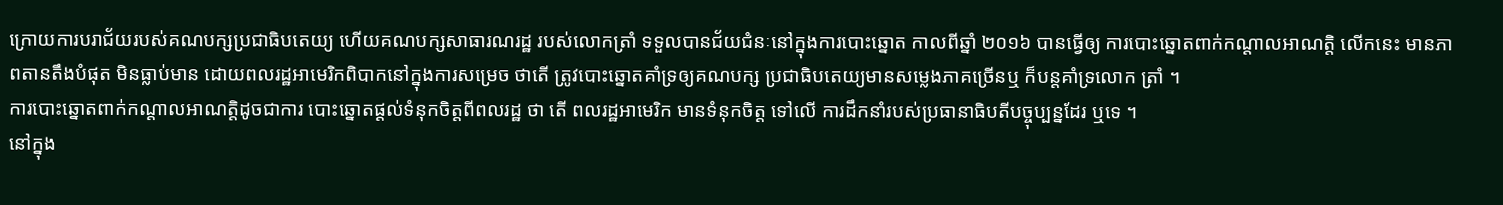ក្រោយការបរាជ័យរបស់គណបក្សប្រជាធិបតេយ្យ ហើយគណបក្សសាធារណរដ្ឋ របស់លោកត្រាំ ទទួលបានជ័យជំនៈនៅក្នុងការបោះឆ្នោត កាលពីឆ្នាំ ២០១៦ បានធ្វើឲ្យ ការបោះឆ្នោតពាក់កណ្តាលអាណត្តិ លើកនេះ មានភាពតានតឹងបំផុត មិនធ្លាប់មាន ដោយពលរដ្ឋអាមេរិកពិបាកនៅក្នុងការសម្រេច ថាតើ ត្រូវបោះឆ្នោតគាំទ្រឲ្យគណបក្ស ប្រជាធិបតេយ្យមានសម្លេងភាគច្រើនឬ ក៏បន្តគាំទ្រលោក ត្រាំ ។
ការបោះឆ្នោតពាក់កណ្តាលអាណត្តិដូចជាការ បោះឆ្នោតផ្តល់ទំនុកចិត្តពីពលរដ្ឋ ថា តើ ពលរដ្ឋអាមេរិក មានទំនុកចិត្ត ទៅលើ ការដឹកនាំរបស់ប្រធានាធិបតីបច្ចុប្បន្នដែរ ឬទេ ។
នៅក្នុង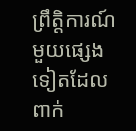ព្រឹត្តិការណ៍មួយផ្សេងទៀតដែលពាក់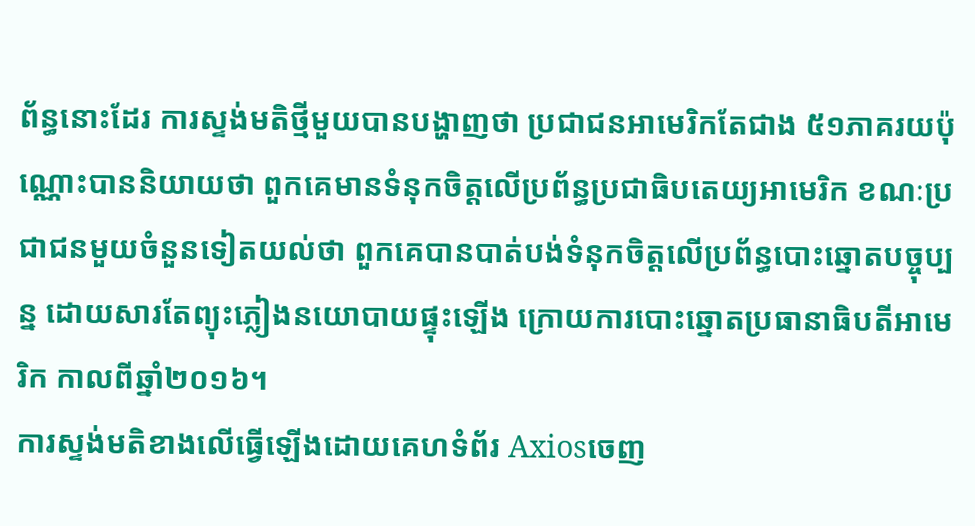ព័ន្ធនោះដែរ ការស្ទង់មតិថ្មីមួយបានបង្ហាញថា ប្រជាជនអាមេរិកតែជាង ៥១ភាគរយប៉ុណ្ណោះបាននិយាយថា ពួកគេមានទំនុកចិត្តលើប្រព័ន្ធប្រជាធិបតេយ្យអាមេរិក ខណៈប្រជាជនមួយចំនួនទៀតយល់ថា ពួកគេបានបាត់បង់ទំនុកចិត្តលើប្រព័ន្ធបោះឆ្នោតបច្ចុប្បន្ន ដោយសារតែព្យុះភ្លៀងនយោបាយផ្ទុះឡើង ក្រោយការបោះឆ្នោតប្រធានាធិបតីអាមេរិក កាលពីឆ្នាំ២០១៦។
ការស្ទង់មតិខាងលើធ្វើឡើងដោយគេហទំព័រ Axiosចេញ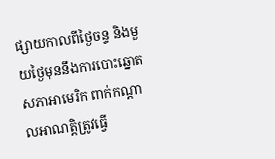ផ្សាយកាលពីថ្ងៃចន្ទ និងមួយថ្ងៃមុននឹងការបោះឆ្នោតសភាអាមេរិក ពាក់កណ្ដាលអាណត្តិត្រូវធ្វើ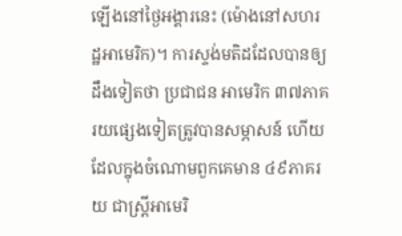ឡើងនៅថ្ងៃអង្គារនេះ (ម៉ោងនៅសហរដ្ឋអាមេរិក)។ ការស្ទង់មតិដដែលបានឲ្យដឹងទៀតថា ប្រជាជន អាមេរិក ៣៧ភាគរយផ្សេងទៀតត្រូវបានសម្ភាសន៍ ហើយដែលក្នុងចំណោមពួកគេមាន ៤៩ភាគរយ ជាស្ត្រីអាមេរិ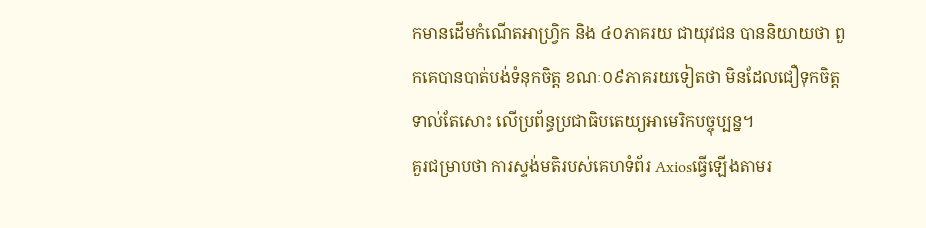កមានដើមកំណើតអាហ្វ្រិក និង ៤០ភាគរយ ជាយុវជន បាននិយាយថា ពួកគេបានបាត់បង់ទំនុកចិត្ត ខណៈ០៩ភាគរយទៀតថា មិនដែលជឿទុកចិត្តទាល់តែសោះ លើប្រព័ន្ធប្រជាធិបតេយ្យអាមេរិកបច្ចុប្បន្ន។
គួរជម្រាបថា ការស្ទង់មតិរបស់គេហទំព័រ Axiosធ្វើឡើងតាមរ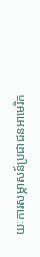យៈការសម្ភាសន៍ប្រជាជនអាមេរិក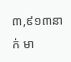៣,៩១៣នាក់ មា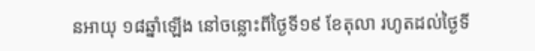នអាយុ ១៨ឆ្នាំឡើង នៅចន្លោះពីថ្ងៃទី១៩ ខែតុលា រហូតដល់ថ្ងៃទី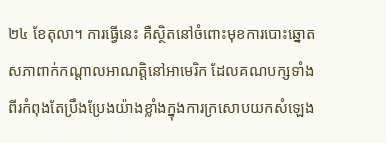២៤ ខែតុលា។ ការធ្វើនេះ គឺស្ថិតនៅចំពោះមុខការបោះឆ្នោតសភាពាក់កណ្តាលអាណត្តិនៅអាមេរិក ដែលគណបក្សទាំងពីរកំពុងតែប្រឹងប្រែងយ៉ាងខ្លាំងក្នុងការក្រសោបយកសំឡេង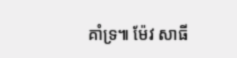គាំទ្រ៕ ម៉ែវ សាធី